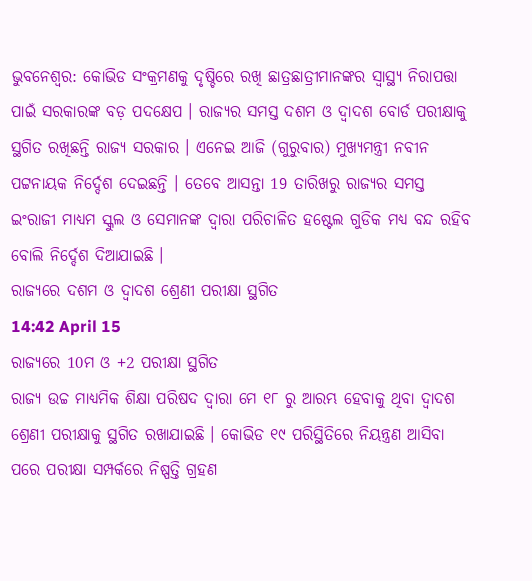ଭୁବନେଶ୍ବର: କୋଭିଡ ସଂକ୍ରମଣକୁ ଦୃଷ୍ଚିରେ ରଖି ଛାତ୍ରଛାତ୍ରୀମାନଙ୍କର ସ୍ବାସ୍ଥ୍ୟ ନିରାପତ୍ତା ପାଇଁ ସରକାରଙ୍କ ବଡ଼ ପଦକ୍ଷେପ । ରାଜ୍ୟର ସମସ୍ତ ଦଶମ ଓ ଦ୍ବାଦଶ ବୋର୍ଡ ପରୀକ୍ଷାକୁ ସ୍ଥଗିତ ରଖିଛନ୍ତି ରାଜ୍ୟ ସରକାର । ଏନେଇ ଆଜି (ଗୁରୁବାର) ମୁଖ୍ୟମନ୍ତ୍ରୀ ନବୀନ ପଟ୍ଟନାୟକ ନିର୍ଦ୍ଦେଶ ଦେଇଛନ୍ତି । ତେବେ ଆସନ୍ତା 19 ତାରିଖରୁ ରାଜ୍ୟର ସମସ୍ତ ଇଂରାଜୀ ମାଧ୍ୟମ ସ୍କୁଲ ଓ ସେମାନଙ୍କ ଦ୍ବାରା ପରିଚାଳିତ ହଷ୍ଟେଲ ଗୁଡିକ ମଧ୍ୟ ବନ୍ଦ ରହିବ ବୋଲି ନିର୍ଦ୍ଦେଶ ଦିଆଯାଇଛି ।
ରାଜ୍ୟରେ ଦଶମ ଓ ଦ୍ବାଦଶ ଶ୍ରେଣୀ ପରୀକ୍ଷା ସ୍ଥଗିତ
14:42 April 15
ରାଜ୍ୟରେ 10ମ ଓ +2 ପରୀକ୍ଷା ସ୍ଥଗିତ
ରାଜ୍ୟ ଉଚ୍ଚ ମାଧ୍ୟମିକ ଶିକ୍ଷା ପରିଷଦ ଦ୍ବାରା ମେ ୧୮ ରୁ ଆରମ୍ଭ ହେବାକୁ ଥିବା ଦ୍ବାଦଶ ଶ୍ରେଣୀ ପରୀକ୍ଷାକୁ ସ୍ଥଗିତ ରଖାଯାଇଛି । କୋଭିଡ ୧୯ ପରିସ୍ଥିତିରେ ନିୟନ୍ତ୍ରଣ ଆସିବା ପରେ ପରୀକ୍ଷା ସମ୍ପର୍କରେ ନିଷ୍ପତ୍ତି ଗ୍ରହଣ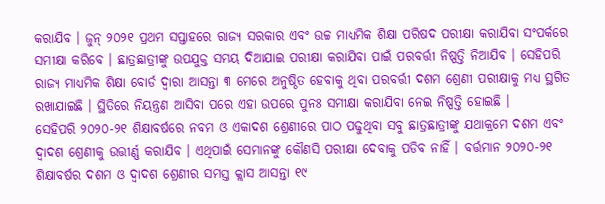କରାଯିବ । ଜୁନ୍ ୨୦୨୧ ପ୍ରଥମ ସପ୍ତାହରେ ରାଜ୍ୟ ସରକାର ଏବଂ ଉଚ୍ଚ ମାଧ୍ୟମିକ ଶିକ୍ଷା ପରିଷଦ ପରୀକ୍ଷା କରାଯିବା ସଂପର୍କରେ ସମୀକ୍ଷା କରିବେ । ଛାତ୍ରଛାତ୍ରୀଙ୍କୁ ଉପଯୁକ୍ତ ସମୟ ଦିଆଯାଇ ପରୀକ୍ଷା କରାଯିବା ପାଇଁ ପରବର୍ତ୍ତୀ ନିଷ୍ପତ୍ତି ନିଆଯିବ । ସେହିପରି ରାଜ୍ୟ ମାଧ୍ୟମିକ ଶିକ୍ଷା ବୋର୍ଡ ଦ୍ବାରା ଆସନ୍ତା ୩ ମେରେ ଅନୁଷ୍ଠିତ ହେବାକୁ ଥିବା ପରବର୍ତ୍ତୀ ଦଶମ ଶ୍ରେଣୀ ପରୀକ୍ଷାକୁ ମଧ୍ୟ ସ୍ଥଗିତ ରଖାଯାଇଛି । ସ୍ଥିତିରେ ନିୟନ୍ତ୍ରଣ ଆସିବା ପରେ ଏହା ଉପରେ ପୁନଃ ସମୀକ୍ଷା କରାଯିବା ନେଇ ନିଷ୍ପତ୍ତି ହୋଇଛି ।
ସେହିପରି ୨୦୨୦-୨୧ ଶିକ୍ଷାବର୍ଷରେ ନବମ ଓ ଏକାଦଶ ଶ୍ରେଣୀରେ ପାଠ ପଢୁଥିବା ସବୁ ଛାତ୍ରଛାତ୍ରୀଙ୍କୁ ଯଥାକ୍ରମେ ଦଶମ ଏବଂ ଦ୍ବାଦଶ ଶ୍ରେଣୀକୁ ଉତ୍ତୀର୍ଣ୍ଣ କରାଯିବ । ଏଥିପାଇଁ ସେମାନଙ୍କୁ କୌଣସି ପରୀକ୍ଷା ଦେବାକୁ ପଡିବ ନାହିଁ । ବର୍ତ୍ତମାନ ୨୦୨୦-୨୧ ଶିକ୍ଷାବର୍ଷର ଦଶମ ଓ ଦ୍ବାଦଶ ଶ୍ରେଣୀର ସମସ୍ତ କ୍ଲାସ ଆସନ୍ତା ୧୯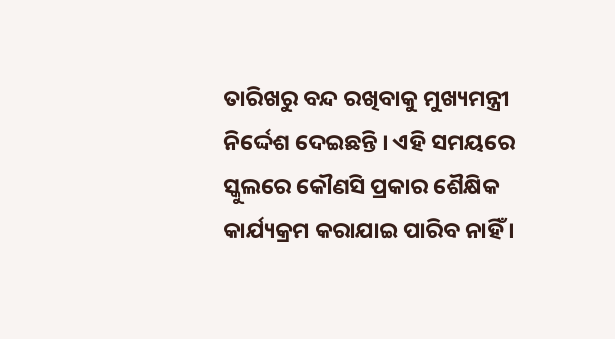ତାରିଖରୁ ବନ୍ଦ ରଖିବାକୁ ମୁଖ୍ୟମନ୍ତ୍ରୀ ନିର୍ଦ୍ଦେଶ ଦେଇଛନ୍ତି । ଏହି ସମୟରେ ସ୍କୁଲରେ କୌଣସି ପ୍ରକାର ଶୈକ୍ଷିକ କାର୍ଯ୍ୟକ୍ରମ କରାଯାଇ ପାରିବ ନାହିଁ ।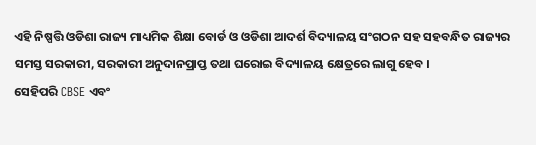ଏହି ନିଷ୍ପତ୍ତି ଓଡିଶା ରାଜ୍ୟ ମାଧ୍ୟମିକ ଶିକ୍ଷା ବୋର୍ଡ ଓ ଓଡିଶା ଆଦର୍ଶ ବିଦ୍ୟାଳୟ ସଂଗଠନ ସହ ସହବନ୍ଧିତ ରାଜ୍ୟର ସମସ୍ତ ସରକାରୀ, ସରକାରୀ ଅନୁଦାନପ୍ରାପ୍ତ ତଥା ଘରୋଇ ବିଦ୍ୟାଳୟ କ୍ଷେତ୍ରରେ ଲାଗୁ ହେବ ।
ସେହିପରି CBSE ଏବଂ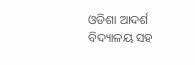ଓଡିଶା ଆଦର୍ଶ ବିଦ୍ୟାଳୟ ସହ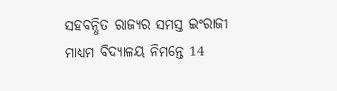ସହବନ୍ଧିତ ରାଜ୍ୟର ସମସ୍ତ ଇଂରାଜୀ ମାଧ୍ୟମ ବିଦ୍ୟାଳୟ ନିମନ୍ତେ 14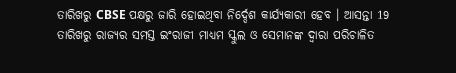ତାରିଖରୁ CBSE ପକ୍ଷରୁ ଜାରି ହୋଇଥିବା ନିର୍ଦ୍ଦେଶ କାର୍ଯ୍ୟକାରୀ ହେବ । ଆସନ୍ତା 19 ତାରିଖରୁ ରାଜ୍ୟର ସମସ୍ତ ଇଂରାଜୀ ମାଧ୍ୟମ ସ୍କୁଲ ଓ ସେମାନଙ୍କ ଦ୍ବାରା ପରିଚାଳିତ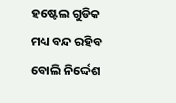ହଷ୍ଟେଲ ଗୁଡିକ ମଧ୍ୟ ବନ୍ଦ ରହିବ ବୋଲି ନିର୍ଦ୍ଦେଶ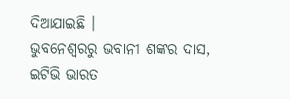ଦିଆଯାଇଛି ।
ଭୁବନେଶ୍ବରରୁ ଭବାନୀ ଶଙ୍କର ଦାସ, ଇଟିଭି ଭାରତ